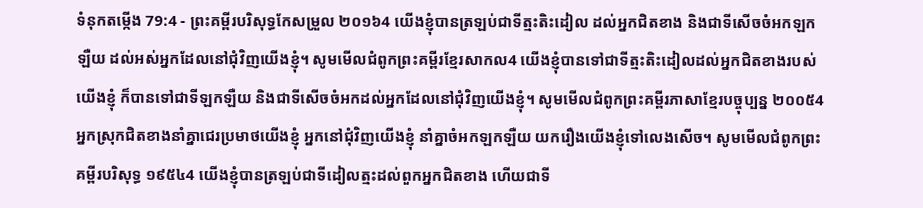ទំនុកតម្កើង 79:4 - ព្រះគម្ពីរបរិសុទ្ធកែសម្រួល ២០១៦4 យើងខ្ញុំបានត្រឡប់ជាទីត្មះតិះដៀល ដល់អ្នកជិតខាង និងជាទីសើចចំអកឡកឡឺយ ដល់អស់អ្នកដែលនៅជុំវិញយើងខ្ញុំ។ សូមមើលជំពូកព្រះគម្ពីរខ្មែរសាកល4 យើងខ្ញុំបានទៅជាទីត្មះតិះដៀលដល់អ្នកជិតខាងរបស់យើងខ្ញុំ ក៏បានទៅជាទីឡកឡឺយ និងជាទីសើចចំអកដល់អ្នកដែលនៅជុំវិញយើងខ្ញុំ។ សូមមើលជំពូកព្រះគម្ពីរភាសាខ្មែរបច្ចុប្បន្ន ២០០៥4 អ្នកស្រុកជិតខាងនាំគ្នាជេរប្រមាថយើងខ្ញុំ អ្នកនៅជុំវិញយើងខ្ញុំ នាំគ្នាចំអកឡកឡឺយ យករឿងយើងខ្ញុំទៅលេងសើច។ សូមមើលជំពូកព្រះគម្ពីរបរិសុទ្ធ ១៩៥៤4 យើងខ្ញុំបានត្រឡប់ជាទីដៀលត្មះដល់ពួកអ្នកជិតខាង ហើយជាទី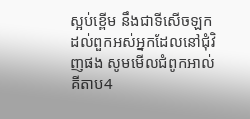ស្អប់ខ្ពើម នឹងជាទីសើចឡកដល់ពួកអស់អ្នកដែលនៅជុំវិញផង សូមមើលជំពូកអាល់គីតាប4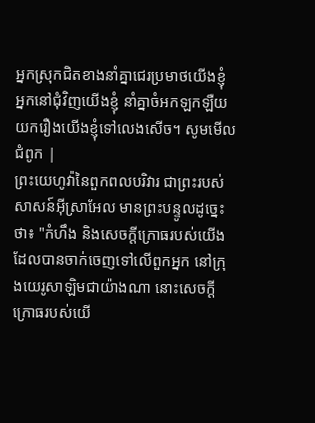អ្នកស្រុកជិតខាងនាំគ្នាជេរប្រមាថយើងខ្ញុំ អ្នកនៅជុំវិញយើងខ្ញុំ នាំគ្នាចំអកឡកឡឺយ យករឿងយើងខ្ញុំទៅលេងសើច។ សូមមើលជំពូក |
ព្រះយេហូវ៉ានៃពួកពលបរិវារ ជាព្រះរបស់សាសន៍អ៊ីស្រាអែល មានព្រះបន្ទូលដូច្នេះថា៖ "កំហឹង និងសេចក្ដីក្រោធរបស់យើង ដែលបានចាក់ចេញទៅលើពួកអ្នក នៅក្រុងយេរូសាឡិមជាយ៉ាងណា នោះសេចក្ដីក្រោធរបស់យើ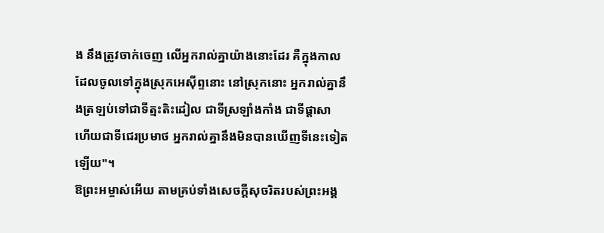ង នឹងត្រូវចាក់ចេញ លើអ្នករាល់គ្នាយ៉ាងនោះដែរ គឺក្នុងកាលដែលចូលទៅក្នុងស្រុកអេស៊ីព្ទនោះ នៅស្រុកនោះ អ្នករាល់គ្នានឹងត្រឡប់ទៅជាទីត្មះតិះដៀល ជាទីស្រឡាំងកាំង ជាទីផ្ដាសា ហើយជាទីជេរប្រមាថ អ្នករាល់គ្នានឹងមិនបានឃើញទីនេះទៀតឡើយ"។
ឱព្រះអម្ចាស់អើយ តាមគ្រប់ទាំងសេចក្ដីសុចរិតរបស់ព្រះអង្គ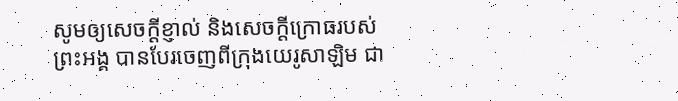សូមឲ្យសេចក្ដីខ្ញាល់ និងសេចក្ដីក្រោធរបស់ព្រះអង្គ បានបែរចេញពីក្រុងយេរូសាឡិម ជា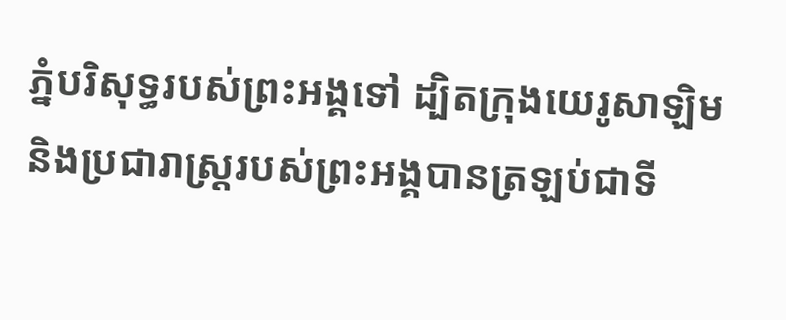ភ្នំបរិសុទ្ធរបស់ព្រះអង្គទៅ ដ្បិតក្រុងយេរូសាឡិម និងប្រជារាស្ត្ររបស់ព្រះអង្គបានត្រឡប់ជាទី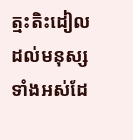ត្មះតិះដៀល ដល់មនុស្សទាំងអស់ដែ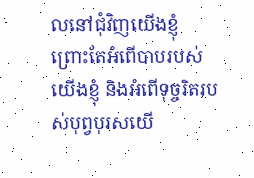លនៅជុំវិញយើងខ្ញុំ ព្រោះតែអំពើបាបរបស់យើងខ្ញុំ និងអំពើទុច្ចរិតរបស់បុព្វបុរសយើ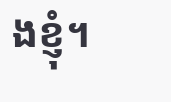ងខ្ញុំ។